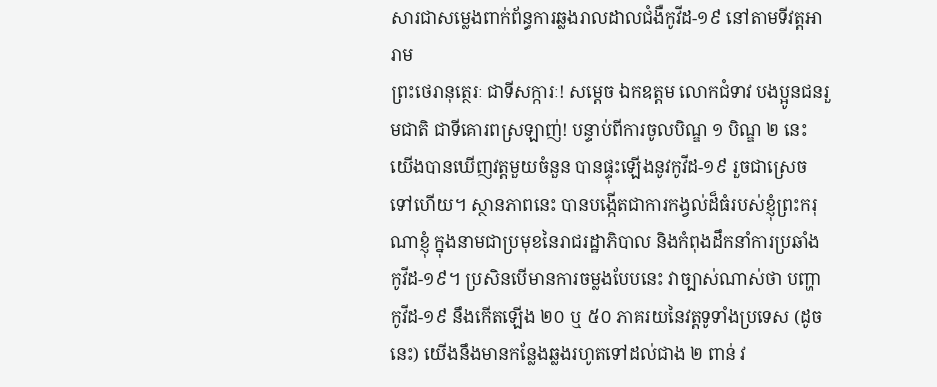សារជាសម្លេងពាក់ព័ន្ធការឆ្លងរាលដាលជំងឺកូវីដ-១៩ នៅតាមទីវត្ដអារាម
ព្រះថេរានុត្ថេរៈ ជាទីសក្ការៈ! សម្ដេច ឯកឧត្តម លោកជំទាវ បងប្អូនជនរួមជាតិ ជាទីគោរពស្រឡាញ់! បន្ទាប់ពីការចូលបិណ្ឌ ១ បិណ្ឌ ២ នេះ យើងបានឃើញវត្ដមួយចំនួន បានផ្ទុះឡើងនូវកូវីដ-១៩ រួចជាស្រេចទៅហើយ។ ស្ថានភាពនេះ បានបង្កើតជាការកង្វល់ដ៏ធំរបស់ខ្ញុំព្រះករុណាខ្ញុំ ក្នុងនាមជាប្រមុខនៃរាជរដ្ឋាភិបាល និងកំពុងដឹកនាំការប្រឆាំងកូវីដ-១៩។ ប្រសិនបើមានការចម្លងបែបនេះ វាច្បាស់ណាស់ថា បញ្ហាកូវីដ-១៩ នឹងកើតឡើង ២០ ឬ ៥០ ភាគរយនៃវត្ដទូទាំងប្រទេស (ដូចនេះ) យើងនឹងមានកន្លែងឆ្លងរហូតទៅដល់ជាង ២ ពាន់ វ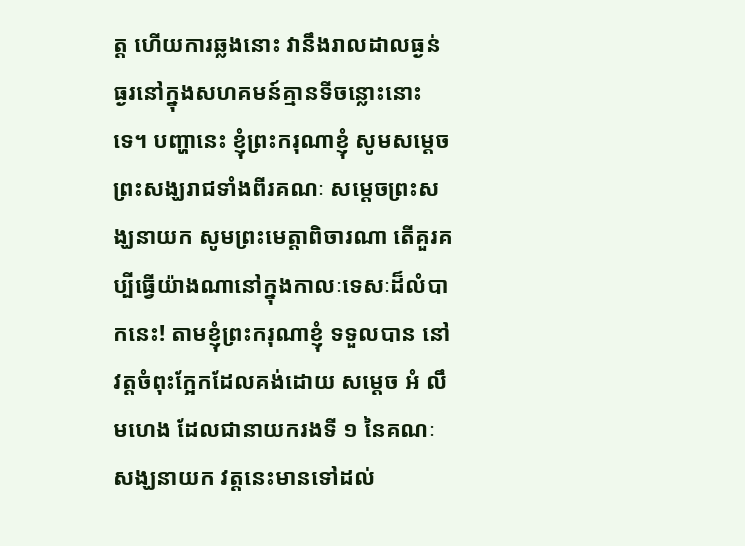ត្ដ ហើយការឆ្លងនោះ វានឹងរាលដាលធ្ងន់ធ្ងរនៅក្នុងសហគមន៍គ្មានទីចន្លោះនោះទេ។ បញ្ហានេះ ខ្ញុំព្រះករុណាខ្ញុំ សូមសម្ដេចព្រះសង្ឃរាជទាំងពីរគណៈ សម្ដេចព្រះសង្ឃនាយក សូមព្រះមេត្ដាពិចារណា តើគួរគប្បីធ្វើយ៉ាងណានៅក្នុងកាលៈទេសៈដ៏លំបាកនេះ! តាមខ្ញុំព្រះករុណាខ្ញុំ ទទួលបាន នៅវត្ដចំពុះក្អែកដែលគង់ដោយ សម្ដេច អំ លឹមហេង ដែលជានាយករងទី ១ នៃគណៈសង្ឃនាយក វត្ដនេះមានទៅដល់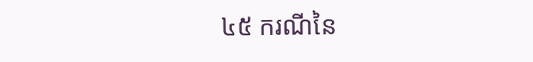៤៥ ករណីនៃ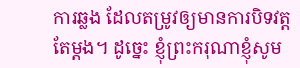ការឆ្លង ដែលតម្រូវឲ្យមានការបិទវត្ដតែម្ដង។ ដូច្នេះ ខ្ញុំព្រះករុណាខ្ញុំសូម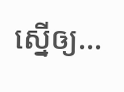ស្នើឲ្យ…